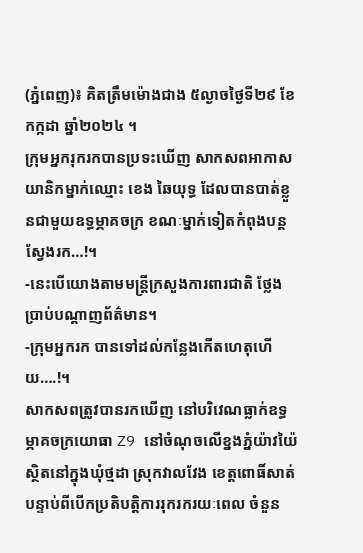(ភ្នំពេញ)៖ គិតត្រឹមម៉ោងជាង ៥ល្ងាចថ្ងៃទី២៩ ខែកក្កដា ឆ្នាំ២០២៤ ។
ក្រុមអ្នករុករកបានប្រទះឃើញ សាកសពអាកាសយានិកម្នាក់ឈ្មោះ ខេង ឆៃយុទ្ធ ដែលបានបាត់ខ្លួនជាមួយឧទ្ធម្ភាគចក្រ ខណៈម្នាក់ទៀតកំពុងបន្តស្វែងរក…!។
-នេះបើយោងតាមមន្រ្តីក្រសួងការពារជាតិ ថ្លែងប្រាប់បណ្តាញព័ត៌មាន។
-ក្រុមអ្នករក បានទៅដល់កន្លែងកើតហេតុហើយ….!។
សាកសពត្រូវបានរកឃើញ នៅបរិវេណធ្លាក់ឧទ្ធម្ភាគចក្រយោធា Z9 នៅចំណុចលើខ្នងភ្នំយ៉ាវយ៉ៃ ស្ថិតនៅក្នុងឃុំថ្មដា ស្រុកវាលវែង ខេត្តពោធិ៍សាត់ បន្ទាប់ពីបើកប្រតិបត្តិការរុករករយៈពេល ចំនួន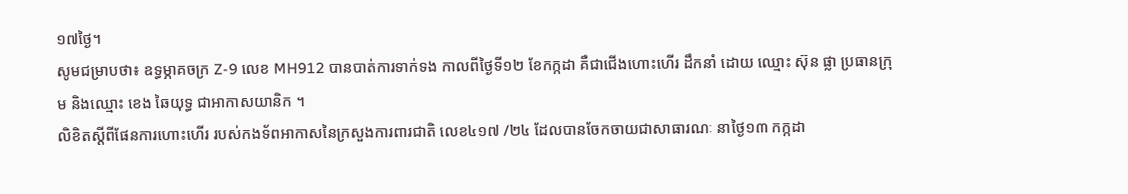១៧ថ្ងៃ។
សូមជម្រាបថា៖ ឧទ្ធម្ភាគចក្រ Z-9 លេខ MH912 បានបាត់ការទាក់ទង កាលពីថ្ងៃទី១២ ខែកក្កដា គឺជាជើងហោះហើរ ដឹកនាំ ដោយ ឈ្មោះ ស៊ុន ផ្លា ប្រធានក្រុម និងឈ្មោះ ខេង ឆៃយុទ្ធ ជាអាកាសយានិក ។
លិខិតស្ដីពីផែនការហោះហើរ របស់កងទ័ពអាកាសនៃក្រសួងការពារជាតិ លេខ៤១៧ /២៤ ដែលបានចែកចាយជាសាធារណៈ នាថ្ងៃ១៣ កក្កដា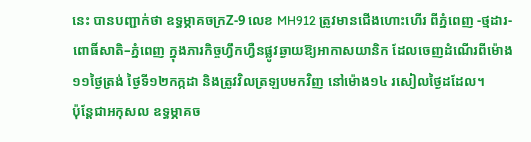នេះ បានបញ្ជាក់ថា ឧទ្ធម្ភាគចក្រZ-9 លេខ MH912 ត្រូវមានជើងហោះហើរ ពីភ្នំពេញ -ថ្មដារ-ពោធិ៍សាតិ–ភ្នំពេញ ក្នុងភារកិច្ចហ្វឹកហ្វឺនផ្លូវឆ្ងាយឱ្យអាកាសយានិក ដែលចេញដំណើរពីម៉ោង១១ថ្ងៃត្រង់ ថ្ងៃទី១២កក្កដា និងត្រូវវិលត្រឡបមកវិញ នៅម៉ោង១៤ រសៀលថ្ងៃដដែល។
ប៉ុន្តែជាអកុសល ឧទ្ធម្ភាគច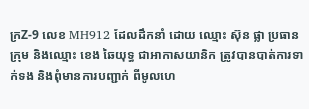ក្រZ-9 លេខ MH912 ដែលដឹកនាំ ដោយ ឈ្មោះ ស៊ុន ផ្លា ប្រធានក្រុម និងឈ្មោះ ខេង ឆៃយុទ្ធ ជាអាកាសយានិក ត្រូវបានបាត់ការទាក់ទង និងពុំមានការបញ្ជាក់ ពីមូលហេ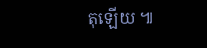តុឡេីយ ៕